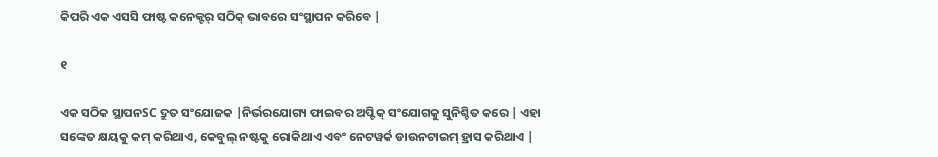କିପରି ଏକ ଏସସି ଫାଷ୍ଟ କନେକ୍ଟର୍ ସଠିକ୍ ଭାବରେ ସଂସ୍ଥାପନ କରିବେ |

୧

ଏକ ସଠିକ ସ୍ଥାପନSC ଦ୍ରୁତ ସଂଯୋଜକ |ନିର୍ଭରଯୋଗ୍ୟ ଫାଇବର ଅପ୍ଟିକ୍ ସଂଯୋଗକୁ ସୁନିଶ୍ଚିତ କରେ | ଏହା ସଙ୍କେତ କ୍ଷୟକୁ କମ୍ କରିଥାଏ, କେବୁଲ୍ ନଷ୍ଟକୁ ରୋକିଥାଏ ଏବଂ ନେଟୱର୍କ ଡାଉନଟାଇମ୍ ହ୍ରାସ କରିଥାଏ |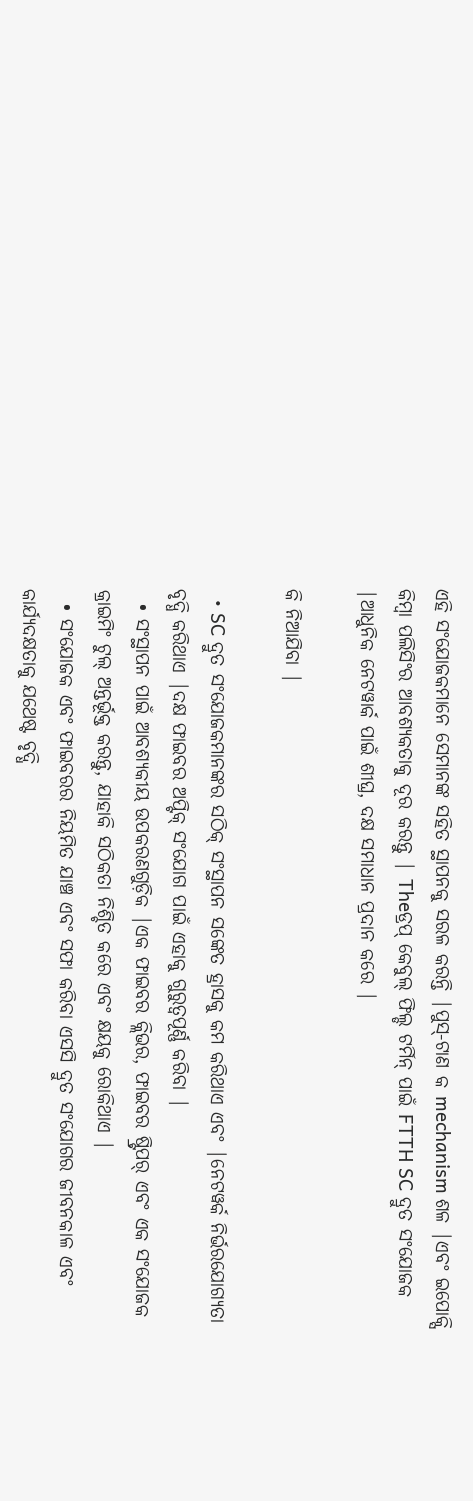ଏହି ସଂଯୋଜକମାନେ ସେମାନଙ୍କ ସହିତ ସ୍ଥାପନକୁ ସରଳ କରନ୍ତି |ପୁସ୍-ଟାଣ କ mechanism ଶଳ |ଏବଂ ଇପୋକ୍ସି କିମ୍ବା ପଲିସିଂର ଆବଶ୍ୟକତାକୁ ଦୂର କରନ୍ତୁ | Theଡ୍ରପ୍ କେବୁଲ୍ ଫିଲ୍ଡ ଟର୍ମିନ୍ ପାଇଁ FTTH SC ଦ୍ରୁତ ସଂଯୋଜକ |ଆଧୁନିକ ନେଟୱାର୍କ ପାଇଁ ଶୀଘ୍ର, ଦକ୍ଷ ସମାଧାନ ପ୍ରଦାନ କରେ |

କି ନିଆଯିବା |

  • SC ଦ୍ରୁତ ସଂଯୋଜକମାନଙ୍କର ସଠିକ୍ ସଂସ୍ଥାପନ ସଙ୍କେତ ହ୍ରାସକୁ କମ କରିଥାଏ ଏବଂ |ନେଟୱର୍କ ନିର୍ଭରଯୋଗ୍ୟତା ବୃଦ୍ଧି କରିଥାଏ |ଦକ୍ଷ ଫାଇବର ଅପ୍ଟିକ୍ ସଂଯୋଗ ପାଇଁ ଏହାକୁ ଗୁରୁତ୍ୱପୂର୍ଣ୍ଣ କରିବା |
  • ସଂସ୍ଥାପନ ପାଇଁ ଆବଶ୍ୟକୀୟ ଉପକରଣଗୁଡ଼ିକ |ଏକ ଫାଇବର କ୍ଲିଭର, ଫାଇବର ଷ୍ଟ୍ରିପର୍ ଏବଂ ଏକ ସଂଯୋଜକ କ୍ରାଇମିଂ ଟୁଲ୍ ଅନ୍ତର୍ଭୂକ୍ତ କରନ୍ତୁ, ଯାହାକି ସଠିକତା ନିଶ୍ଚିତ କରେ ଏବଂ କ୍ଷୟକୁ ରୋକିଥାଏ |
  • ସଂଯୋଜକ ଏବଂ ଫାଇବରର ନିୟମିତ ଯାଞ୍ଚ ଏବଂ ସଫା କରିବା ଏସସି ଦ୍ରୁତ ସଂଯୋଗର ଜୀବନକାଳ ଏବଂ କାର୍ଯ୍ୟଦକ୍ଷତାକୁ ଯଥେଷ୍ଟ ବୃଦ୍ଧି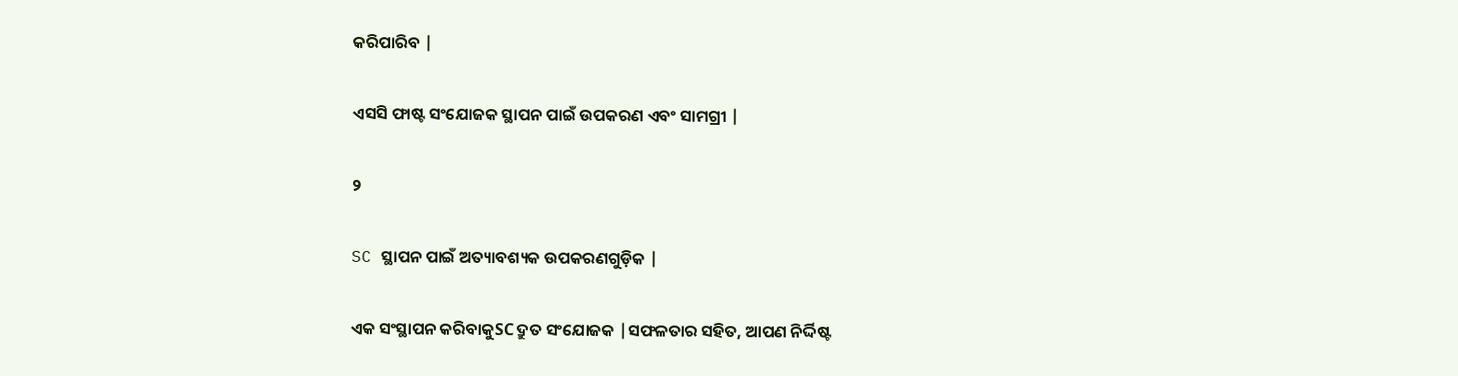କରିପାରିବ |

ଏସସି ଫାଷ୍ଟ ସଂଯୋଜକ ସ୍ଥାପନ ପାଇଁ ଉପକରଣ ଏବଂ ସାମଗ୍ରୀ |

୨

SC ସ୍ଥାପନ ପାଇଁ ଅତ୍ୟାବଶ୍ୟକ ଉପକରଣଗୁଡ଼ିକ |

ଏକ ସଂସ୍ଥାପନ କରିବାକୁSC ଦ୍ରୁତ ସଂଯୋଜକ |ସଫଳତାର ସହିତ, ଆପଣ ନିର୍ଦ୍ଦିଷ୍ଟ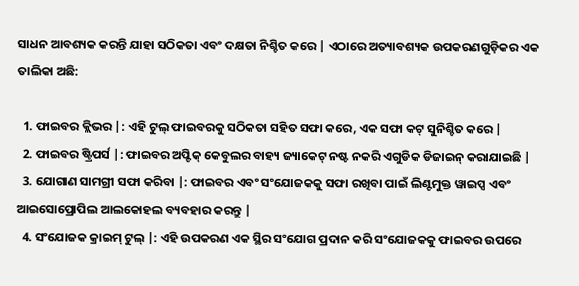ସାଧନ ଆବଶ୍ୟକ କରନ୍ତି ଯାହା ସଠିକତା ଏବଂ ଦକ୍ଷତା ନିଶ୍ଚିତ କରେ | ଏଠାରେ ଅତ୍ୟାବଶ୍ୟକ ଉପକରଣଗୁଡ଼ିକର ଏକ ତାଲିକା ଅଛି:

  1. ଫାଇବର କ୍ଲିଭର |: ଏହି ଟୁଲ୍ ଫାଇବରକୁ ସଠିକତା ସହିତ ସଫା କରେ, ଏକ ସଫା କଟ୍ ସୁନିଶ୍ଚିତ କରେ |
  2. ଫାଇବର ଷ୍ଟ୍ରିପର୍ସ |: ଫାଇବର ଅପ୍ଟିକ୍ କେବୁଲର ବାହ୍ୟ ଜ୍ୟାକେଟ୍ ନଷ୍ଟ ନକରି ଏଗୁଡିକ ଡିଜାଇନ୍ କରାଯାଇଛି |
  3. ଯୋଗାଣ ସାମଗ୍ରୀ ସଫା କରିବା |: ଫାଇବର ଏବଂ ସଂଯୋଜକକୁ ସଫା ରଖିବା ପାଇଁ ଲିଣ୍ଟମୁକ୍ତ ୱାଇପ୍ସ ଏବଂ ଆଇସୋପ୍ରୋପିଲ ଆଲକୋହଲ ବ୍ୟବହାର କରନ୍ତୁ |
  4. ସଂଯୋଜକ କ୍ରାଇମ୍ ଟୁଲ୍ |: ଏହି ଉପକରଣ ଏକ ସ୍ଥିର ସଂଯୋଗ ପ୍ରଦାନ କରି ସଂଯୋଜକକୁ ଫାଇବର ଉପରେ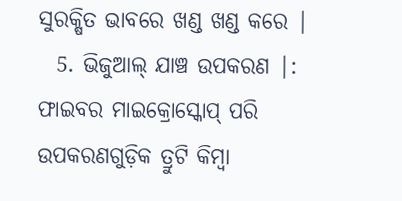ସୁରକ୍ଷିତ ଭାବରେ ଖଣ୍ଡ ଖଣ୍ଡ କରେ |
  5. ଭିଜୁଆଲ୍ ଯାଞ୍ଚ ଉପକରଣ |: ଫାଇବର ମାଇକ୍ରୋସ୍କୋପ୍ ପରି ଉପକରଣଗୁଡ଼ିକ ତ୍ରୁଟି କିମ୍ବା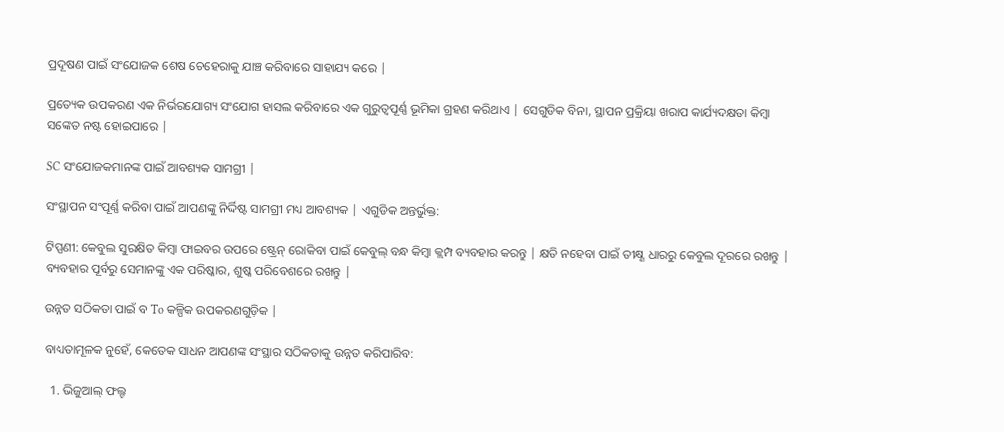ପ୍ରଦୂଷଣ ପାଇଁ ସଂଯୋଜକ ଶେଷ ଚେହେରାକୁ ଯାଞ୍ଚ କରିବାରେ ସାହାଯ୍ୟ କରେ |

ପ୍ରତ୍ୟେକ ଉପକରଣ ଏକ ନିର୍ଭରଯୋଗ୍ୟ ସଂଯୋଗ ହାସଲ କରିବାରେ ଏକ ଗୁରୁତ୍ୱପୂର୍ଣ୍ଣ ଭୂମିକା ଗ୍ରହଣ କରିଥାଏ | ସେଗୁଡିକ ବିନା, ସ୍ଥାପନ ପ୍ରକ୍ରିୟା ଖରାପ କାର୍ଯ୍ୟଦକ୍ଷତା କିମ୍ବା ସଙ୍କେତ ନଷ୍ଟ ହୋଇପାରେ |

SC ସଂଯୋଜକମାନଙ୍କ ପାଇଁ ଆବଶ୍ୟକ ସାମଗ୍ରୀ |

ସଂସ୍ଥାପନ ସଂପୂର୍ଣ୍ଣ କରିବା ପାଇଁ ଆପଣଙ୍କୁ ନିର୍ଦ୍ଦିଷ୍ଟ ସାମଗ୍ରୀ ମଧ୍ୟ ଆବଶ୍ୟକ | ଏଗୁଡିକ ଅନ୍ତର୍ଭୁକ୍ତ:

ଟିପ୍ପଣୀ: କେବୁଲ ସୁରକ୍ଷିତ କିମ୍ବା ଫାଇବର ଉପରେ ଷ୍ଟ୍ରେନ୍ ରୋକିବା ପାଇଁ କେବୁଲ୍ ବନ୍ଧ କିମ୍ବା କ୍ଲମ୍ପ ବ୍ୟବହାର କରନ୍ତୁ | କ୍ଷତି ନହେବା ପାଇଁ ତୀକ୍ଷ୍ଣ ଧାରରୁ କେବୁଲ ଦୂରରେ ରଖନ୍ତୁ | ବ୍ୟବହାର ପୂର୍ବରୁ ସେମାନଙ୍କୁ ଏକ ପରିଷ୍କାର, ଶୁଷ୍କ ପରିବେଶରେ ରଖନ୍ତୁ |

ଉନ୍ନତ ସଠିକତା ପାଇଁ ବ To କଳ୍ପିକ ଉପକରଣଗୁଡ଼ିକ |

ବାଧ୍ୟତାମୂଳକ ନୁହେଁ, କେତେକ ସାଧନ ଆପଣଙ୍କ ସଂସ୍ଥାର ସଠିକତାକୁ ଉନ୍ନତ କରିପାରିବ:

  1. ଭିଜୁଆଲ୍ ଫଲ୍ଟ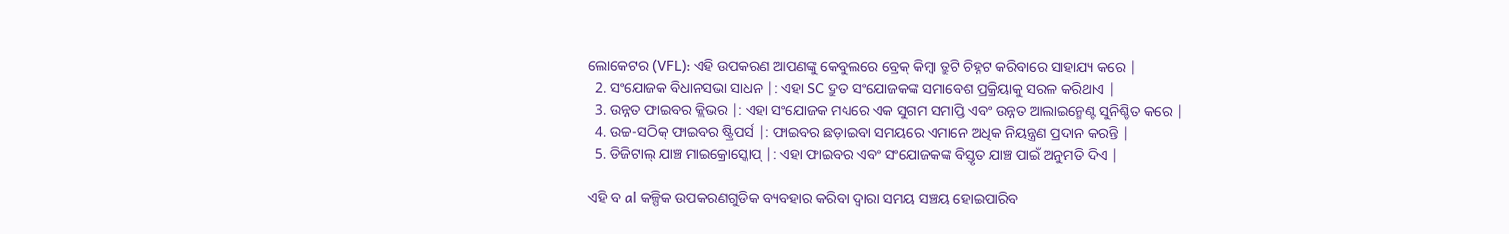ଲୋକେଟର (VFL): ଏହି ଉପକରଣ ଆପଣଙ୍କୁ କେବୁଲରେ ବ୍ରେକ୍ କିମ୍ବା ତ୍ରୁଟି ଚିହ୍ନଟ କରିବାରେ ସାହାଯ୍ୟ କରେ |
  2. ସଂଯୋଜକ ବିଧାନସଭା ସାଧନ |: ଏହା SC ଦ୍ରୁତ ସଂଯୋଜକଙ୍କ ସମାବେଶ ପ୍ରକ୍ରିୟାକୁ ସରଳ କରିଥାଏ |
  3. ଉନ୍ନତ ଫାଇବର କ୍ଲିଭର |: ଏହା ସଂଯୋଜକ ମଧ୍ୟରେ ଏକ ସୁଗମ ସମାପ୍ତି ଏବଂ ଉନ୍ନତ ଆଲାଇନ୍ମେଣ୍ଟ ସୁନିଶ୍ଚିତ କରେ |
  4. ଉଚ୍ଚ-ସଠିକ୍ ଫାଇବର ଷ୍ଟ୍ରିପର୍ସ |: ଫାଇବର ଛଡ଼ାଇବା ସମୟରେ ଏମାନେ ଅଧିକ ନିୟନ୍ତ୍ରଣ ପ୍ରଦାନ କରନ୍ତି |
  5. ଡିଜିଟାଲ୍ ଯାଞ୍ଚ ମାଇକ୍ରୋସ୍କୋପ୍ |: ଏହା ଫାଇବର ଏବଂ ସଂଯୋଜକଙ୍କ ବିସ୍ତୃତ ଯାଞ୍ଚ ପାଇଁ ଅନୁମତି ଦିଏ |

ଏହି ବ al କଳ୍ପିକ ଉପକରଣଗୁଡିକ ବ୍ୟବହାର କରିବା ଦ୍ୱାରା ସମୟ ସଞ୍ଚୟ ହୋଇପାରିବ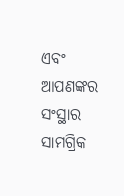ଏବଂ ଆପଣଙ୍କର ସଂସ୍ଥାର ସାମଗ୍ରିକ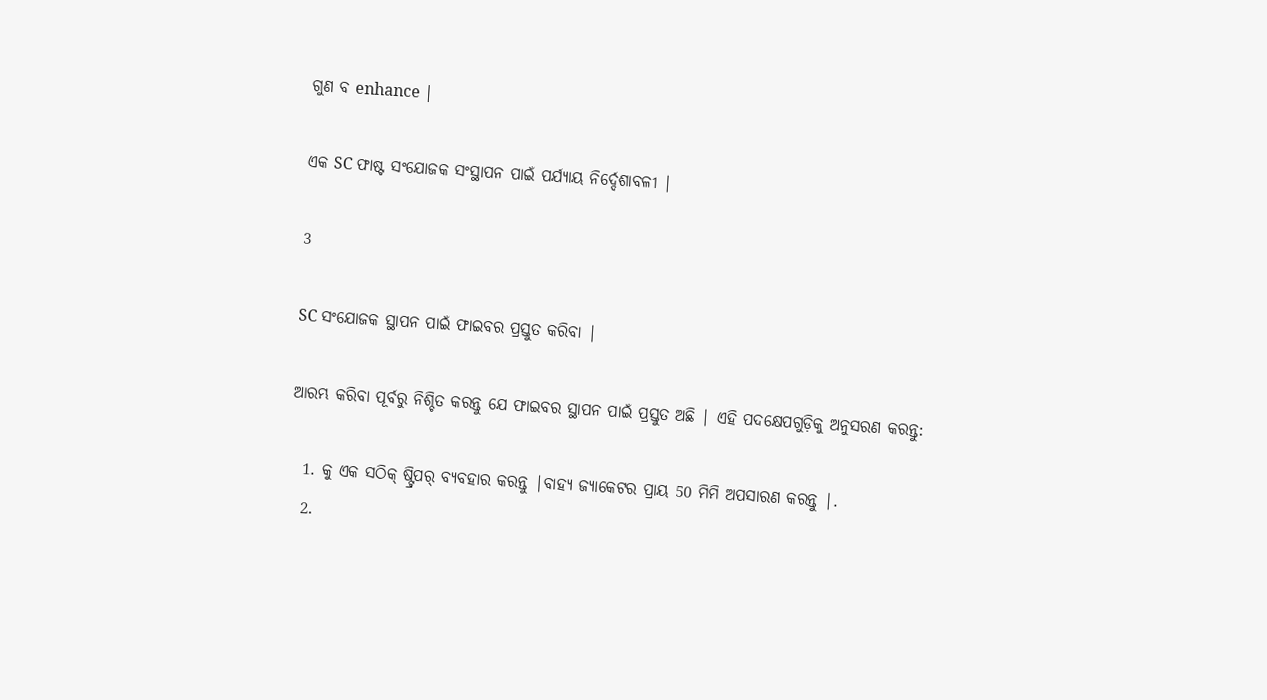ଗୁଣ ବ enhance |

ଏକ SC ଫାଷ୍ଟ ସଂଯୋଜକ ସଂସ୍ଥାପନ ପାଇଁ ପର୍ଯ୍ୟାୟ ନିର୍ଦ୍ଦେଶାବଳୀ |

3

SC ସଂଯୋଜକ ସ୍ଥାପନ ପାଇଁ ଫାଇବର ପ୍ରସ୍ତୁତ କରିବା |

ଆରମ୍ଭ କରିବା ପୂର୍ବରୁ ନିଶ୍ଚିତ କରନ୍ତୁ ଯେ ଫାଇବର ସ୍ଥାପନ ପାଇଁ ପ୍ରସ୍ତୁତ ଅଛି | ଏହି ପଦକ୍ଷେପଗୁଡ଼ିକୁ ଅନୁସରଣ କରନ୍ତୁ:

  1. କୁ ଏକ ସଠିକ୍ ଷ୍ଟ୍ରିପର୍ ବ୍ୟବହାର କରନ୍ତୁ |ବାହ୍ୟ ଜ୍ୟାକେଟର ପ୍ରାୟ 50 ମିମି ଅପସାରଣ କରନ୍ତୁ |.
  2.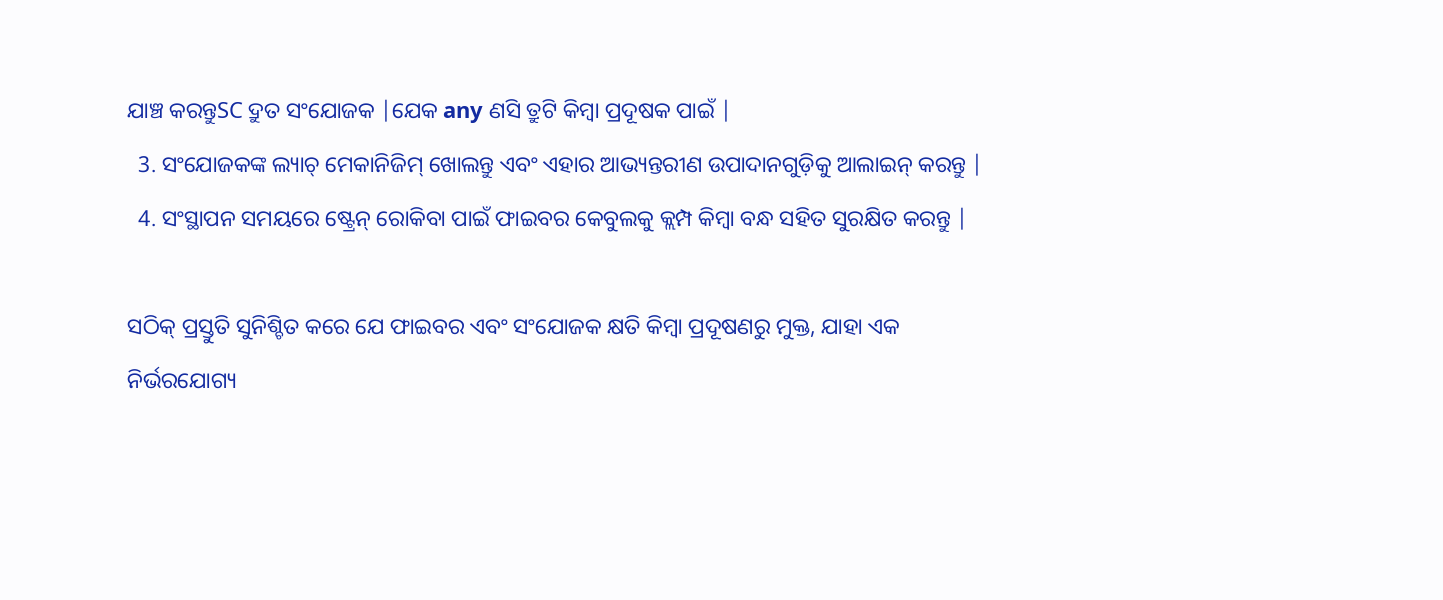ଯାଞ୍ଚ କରନ୍ତୁSC ଦ୍ରୁତ ସଂଯୋଜକ |ଯେକ any ଣସି ତ୍ରୁଟି କିମ୍ବା ପ୍ରଦୂଷକ ପାଇଁ |
  3. ସଂଯୋଜକଙ୍କ ଲ୍ୟାଚ୍ ମେକାନିଜିମ୍ ଖୋଲନ୍ତୁ ଏବଂ ଏହାର ଆଭ୍ୟନ୍ତରୀଣ ଉପାଦାନଗୁଡ଼ିକୁ ଆଲାଇନ୍ କରନ୍ତୁ |
  4. ସଂସ୍ଥାପନ ସମୟରେ ଷ୍ଟ୍ରେନ୍ ରୋକିବା ପାଇଁ ଫାଇବର କେବୁଲକୁ କ୍ଲମ୍ପ କିମ୍ବା ବନ୍ଧ ସହିତ ସୁରକ୍ଷିତ କରନ୍ତୁ |

ସଠିକ୍ ପ୍ରସ୍ତୁତି ସୁନିଶ୍ଚିତ କରେ ଯେ ଫାଇବର ଏବଂ ସଂଯୋଜକ କ୍ଷତି କିମ୍ବା ପ୍ରଦୂଷଣରୁ ମୁକ୍ତ, ଯାହା ଏକ ନିର୍ଭରଯୋଗ୍ୟ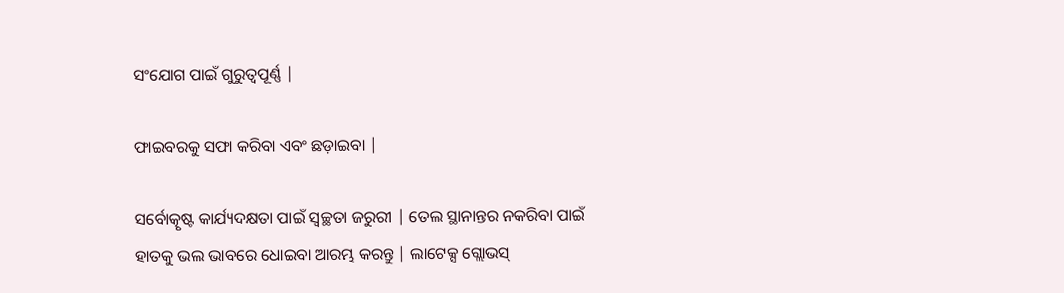ସଂଯୋଗ ପାଇଁ ଗୁରୁତ୍ୱପୂର୍ଣ୍ଣ |

ଫାଇବରକୁ ସଫା କରିବା ଏବଂ ଛଡ଼ାଇବା |

ସର୍ବୋତ୍କୃଷ୍ଟ କାର୍ଯ୍ୟଦକ୍ଷତା ପାଇଁ ସ୍ୱଚ୍ଛତା ଜରୁରୀ | ତେଲ ସ୍ଥାନାନ୍ତର ନକରିବା ପାଇଁ ହାତକୁ ଭଲ ଭାବରେ ଧୋଇବା ଆରମ୍ଭ କରନ୍ତୁ | ଲାଟେକ୍ସ ଗ୍ଲୋଭସ୍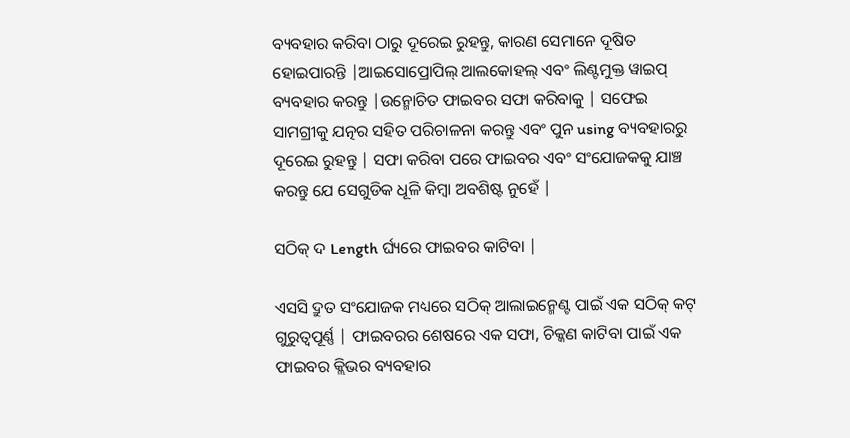ବ୍ୟବହାର କରିବା ଠାରୁ ଦୂରେଇ ରୁହନ୍ତୁ, କାରଣ ସେମାନେ ଦୂଷିତ ହୋଇପାରନ୍ତି |ଆଇସୋପ୍ରୋପିଲ୍ ଆଲକୋହଲ୍ ଏବଂ ଲିଣ୍ଟମୁକ୍ତ ୱାଇପ୍ ବ୍ୟବହାର କରନ୍ତୁ |ଉନ୍ମୋଚିତ ଫାଇବର ସଫା କରିବାକୁ | ସଫେଇ ସାମଗ୍ରୀକୁ ଯତ୍ନର ସହିତ ପରିଚାଳନା କରନ୍ତୁ ଏବଂ ପୁନ using ବ୍ୟବହାରରୁ ଦୂରେଇ ରୁହନ୍ତୁ | ସଫା କରିବା ପରେ ଫାଇବର ଏବଂ ସଂଯୋଜକକୁ ଯାଞ୍ଚ କରନ୍ତୁ ଯେ ସେଗୁଡିକ ଧୂଳି କିମ୍ବା ଅବଶିଷ୍ଟ ନୁହେଁ |

ସଠିକ୍ ଦ Length ର୍ଘ୍ୟରେ ଫାଇବର କାଟିବା |

ଏସସି ଦ୍ରୁତ ସଂଯୋଜକ ମଧ୍ୟରେ ସଠିକ୍ ଆଲାଇନ୍ମେଣ୍ଟ ପାଇଁ ଏକ ସଠିକ୍ କଟ୍ ଗୁରୁତ୍ୱପୂର୍ଣ୍ଣ | ଫାଇବରର ଶେଷରେ ଏକ ସଫା, ଚିକ୍କଣ କାଟିବା ପାଇଁ ଏକ ଫାଇବର କ୍ଲିଭର ବ୍ୟବହାର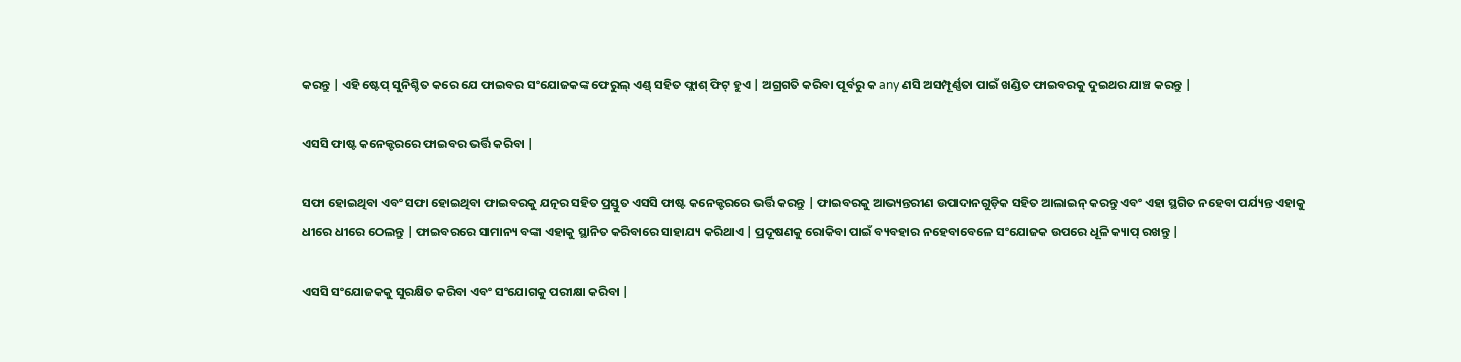କରନ୍ତୁ | ଏହି ଷ୍ଟେପ୍ ସୁନିଶ୍ଚିତ କରେ ଯେ ଫାଇବର ସଂଯୋଜକଙ୍କ ଫେରୁଲ୍ ଏଣ୍ଡ୍ ସହିତ ଫ୍ଲାଶ୍ ଫିଟ୍ ହୁଏ | ଅଗ୍ରଗତି କରିବା ପୂର୍ବରୁ କ any ଣସି ଅସମ୍ପୂର୍ଣ୍ଣତା ପାଇଁ ଖଣ୍ଡିତ ଫାଇବରକୁ ଦୁଇଥର ଯାଞ୍ଚ କରନ୍ତୁ |

ଏସସି ଫାଷ୍ଟ କନେକ୍ଟରରେ ଫାଇବର ଭର୍ତ୍ତି କରିବା |

ସଫା ହୋଇଥିବା ଏବଂ ସଫା ହୋଇଥିବା ଫାଇବରକୁ ଯତ୍ନର ସହିତ ପ୍ରସ୍ତୁତ ଏସସି ଫାଷ୍ଟ କନେକ୍ଟରରେ ଭର୍ତ୍ତି କରନ୍ତୁ | ଫାଇବରକୁ ଆଭ୍ୟନ୍ତରୀଣ ଉପାଦାନଗୁଡ଼ିକ ସହିତ ଆଲାଇନ୍ କରନ୍ତୁ ଏବଂ ଏହା ସ୍ଥଗିତ ନହେବା ପର୍ଯ୍ୟନ୍ତ ଏହାକୁ ଧୀରେ ଧୀରେ ଠେଲନ୍ତୁ | ଫାଇବରରେ ସାମାନ୍ୟ ବଙ୍କା ଏହାକୁ ସ୍ଥାନିତ କରିବାରେ ସାହାଯ୍ୟ କରିଥାଏ | ପ୍ରଦୂଷଣକୁ ରୋକିବା ପାଇଁ ବ୍ୟବହାର ନହେବାବେଳେ ସଂଯୋଜକ ଉପରେ ଧୂଳି କ୍ୟାପ୍ ରଖନ୍ତୁ |

ଏସସି ସଂଯୋଜକକୁ ସୁରକ୍ଷିତ କରିବା ଏବଂ ସଂଯୋଗକୁ ପରୀକ୍ଷା କରିବା |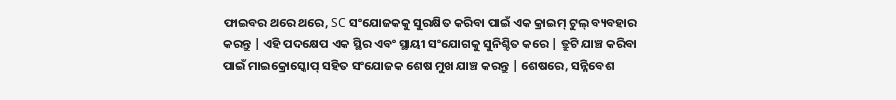ଫାଇବର ଥରେ ଥରେ, SC ସଂଯୋଜକକୁ ସୁରକ୍ଷିତ କରିବା ପାଇଁ ଏକ କ୍ରାଇମ୍ ଟୁଲ୍ ବ୍ୟବହାର କରନ୍ତୁ | ଏହି ପଦକ୍ଷେପ ଏକ ସ୍ଥିର ଏବଂ ସ୍ଥାୟୀ ସଂଯୋଗକୁ ସୁନିଶ୍ଚିତ କରେ | ତ୍ରୁଟି ଯାଞ୍ଚ କରିବା ପାଇଁ ମାଇକ୍ରୋସ୍କୋପ୍ ସହିତ ସଂଯୋଜକ ଶେଷ ମୁଖ ଯାଞ୍ଚ କରନ୍ତୁ | ଶେଷରେ, ସନ୍ନିବେଶ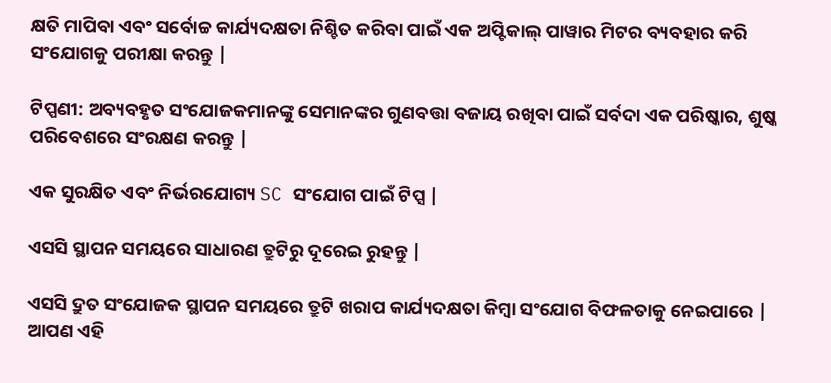କ୍ଷତି ମାପିବା ଏବଂ ସର୍ବୋଚ୍ଚ କାର୍ଯ୍ୟଦକ୍ଷତା ନିଶ୍ଚିତ କରିବା ପାଇଁ ଏକ ଅପ୍ଟିକାଲ୍ ପାୱାର ମିଟର ବ୍ୟବହାର କରି ସଂଯୋଗକୁ ପରୀକ୍ଷା କରନ୍ତୁ |

ଟିପ୍ପଣୀ: ଅବ୍ୟବହୃତ ସଂଯୋଜକମାନଙ୍କୁ ସେମାନଙ୍କର ଗୁଣବତ୍ତା ବଜାୟ ରଖିବା ପାଇଁ ସର୍ବଦା ଏକ ପରିଷ୍କାର, ଶୁଷ୍କ ପରିବେଶରେ ସଂରକ୍ଷଣ କରନ୍ତୁ |

ଏକ ସୁରକ୍ଷିତ ଏବଂ ନିର୍ଭରଯୋଗ୍ୟ SC ସଂଯୋଗ ପାଇଁ ଟିପ୍ସ |

ଏସସି ସ୍ଥାପନ ସମୟରେ ସାଧାରଣ ତ୍ରୁଟିରୁ ଦୂରେଇ ରୁହନ୍ତୁ |

ଏସସି ଦ୍ରୁତ ସଂଯୋଜକ ସ୍ଥାପନ ସମୟରେ ତ୍ରୁଟି ଖରାପ କାର୍ଯ୍ୟଦକ୍ଷତା କିମ୍ବା ସଂଯୋଗ ବିଫଳତାକୁ ନେଇପାରେ | ଆପଣ ଏହି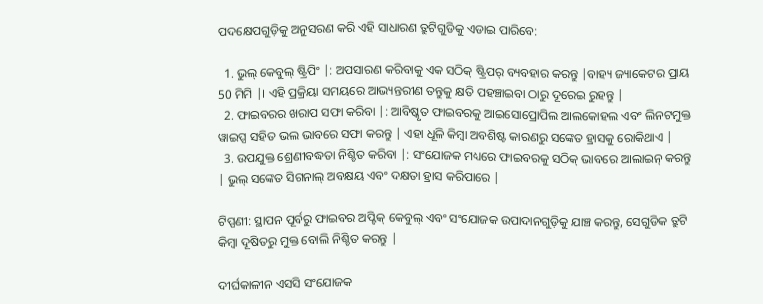ପଦକ୍ଷେପଗୁଡ଼ିକୁ ଅନୁସରଣ କରି ଏହି ସାଧାରଣ ତ୍ରୁଟିଗୁଡିକୁ ଏଡାଇ ପାରିବେ:

  1. ଭୁଲ୍ କେବୁଲ୍ ଷ୍ଟ୍ରିପିଂ |: ଅପସାରଣ କରିବାକୁ ଏକ ସଠିକ୍ ଷ୍ଟ୍ରିପର୍ ବ୍ୟବହାର କରନ୍ତୁ |ବାହ୍ୟ ଜ୍ୟାକେଟର ପ୍ରାୟ 50 ମିମି |। ଏହି ପ୍ରକ୍ରିୟା ସମୟରେ ଆଭ୍ୟନ୍ତରୀଣ ତନ୍ତୁକୁ କ୍ଷତି ପହଞ୍ଚାଇବା ଠାରୁ ଦୂରେଇ ରୁହନ୍ତୁ |
  2. ଫାଇବରର ଖରାପ ସଫା କରିବା |: ଆବିଷ୍କୃତ ଫାଇବରକୁ ଆଇସୋପ୍ରୋପିଲ ଆଲକୋହଲ ଏବଂ ଲିନଟମୁକ୍ତ ୱାଇପ୍ସ ସହିତ ଭଲ ଭାବରେ ସଫା କରନ୍ତୁ | ଏହା ଧୂଳି କିମ୍ବା ଅବଶିଷ୍ଟ କାରଣରୁ ସଙ୍କେତ ହ୍ରାସକୁ ରୋକିଥାଏ |
  3. ଉପଯୁକ୍ତ ଶ୍ରେଣୀବଦ୍ଧତା ନିଶ୍ଚିତ କରିବା |: ସଂଯୋଜକ ମଧ୍ୟରେ ଫାଇବରକୁ ସଠିକ୍ ଭାବରେ ଆଲାଇନ୍ କରନ୍ତୁ | ଭୁଲ୍ ସଙ୍କେତ ସିଗନାଲ୍ ଅବକ୍ଷୟ ଏବଂ ଦକ୍ଷତା ହ୍ରାସ କରିପାରେ |

ଟିପ୍ପଣୀ: ସ୍ଥାପନ ପୂର୍ବରୁ ଫାଇବର ଅପ୍ଟିକ୍ କେବୁଲ୍ ଏବଂ ସଂଯୋଜକ ଉପାଦାନଗୁଡ଼ିକୁ ଯାଞ୍ଚ କରନ୍ତୁ, ସେଗୁଡିକ ତ୍ରୁଟି କିମ୍ବା ଦୂଷିତରୁ ମୁକ୍ତ ବୋଲି ନିଶ୍ଚିତ କରନ୍ତୁ |

ଦୀର୍ଘକାଳୀନ ଏସସି ସଂଯୋଜକ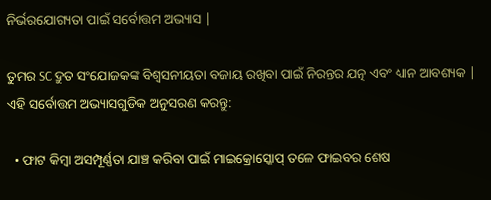ନିର୍ଭରଯୋଗ୍ୟତା ପାଇଁ ସର୍ବୋତ୍ତମ ଅଭ୍ୟାସ |

ତୁମର SC ଦ୍ରୁତ ସଂଯୋଜକଙ୍କ ବିଶ୍ୱସନୀୟତା ବଜାୟ ରଖିବା ପାଇଁ ନିରନ୍ତର ଯତ୍ନ ଏବଂ ଧ୍ୟାନ ଆବଶ୍ୟକ | ଏହି ସର୍ବୋତ୍ତମ ଅଭ୍ୟାସଗୁଡିକ ଅନୁସରଣ କରନ୍ତୁ:

  • ଫାଟ କିମ୍ବା ଅସମ୍ପୂର୍ଣ୍ଣତା ଯାଞ୍ଚ କରିବା ପାଇଁ ମାଇକ୍ରୋସ୍କୋପ୍ ତଳେ ଫାଇବର ଶେଷ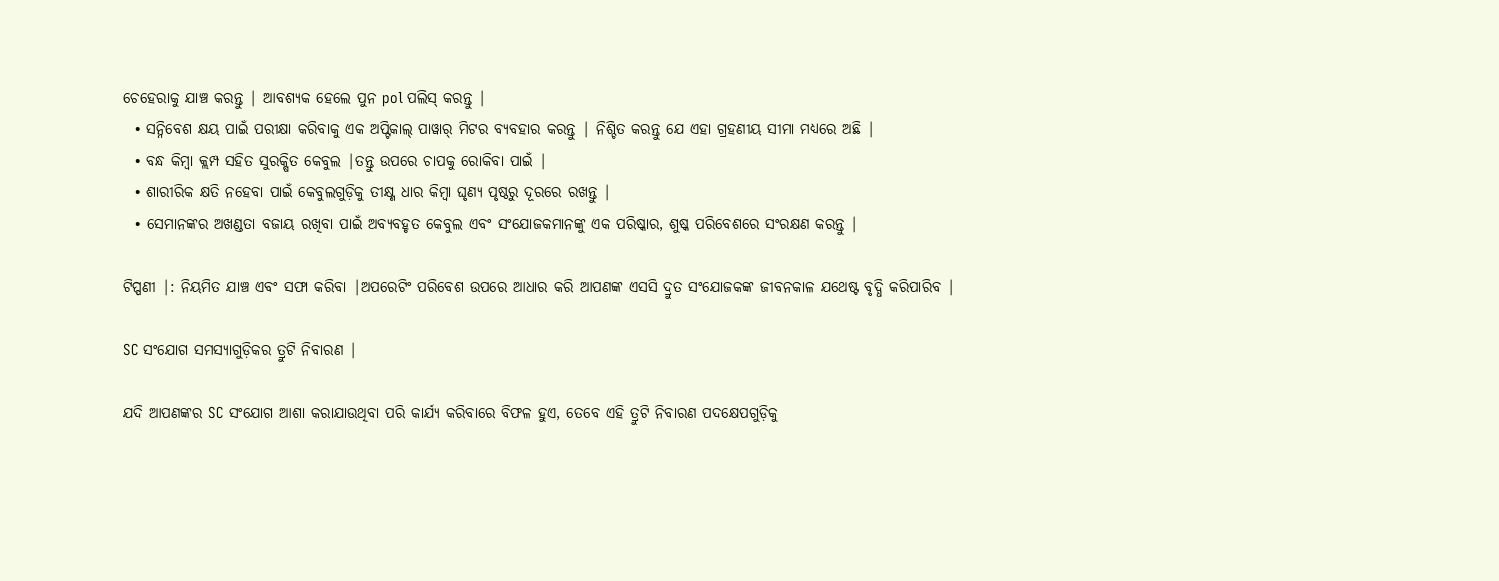ଚେହେରାକୁ ଯାଞ୍ଚ କରନ୍ତୁ | ଆବଶ୍ୟକ ହେଲେ ପୁନ pol ପଲିସ୍ କରନ୍ତୁ |
  • ସନ୍ନିବେଶ କ୍ଷୟ ପାଇଁ ପରୀକ୍ଷା କରିବାକୁ ଏକ ଅପ୍ଟିକାଲ୍ ପାୱାର୍ ମିଟର ବ୍ୟବହାର କରନ୍ତୁ | ନିଶ୍ଚିତ କରନ୍ତୁ ଯେ ଏହା ଗ୍ରହଣୀୟ ସୀମା ମଧ୍ୟରେ ଅଛି |
  • ବନ୍ଧ କିମ୍ବା କ୍ଲମ୍ପ ସହିତ ସୁରକ୍ଷିତ କେବୁଲ |ତନ୍ତୁ ଉପରେ ଚାପକୁ ରୋକିବା ପାଇଁ |
  • ଶାରୀରିକ କ୍ଷତି ନହେବା ପାଇଁ କେବୁଲଗୁଡ଼ିକୁ ତୀକ୍ଷ୍ଣ ଧାର କିମ୍ବା ଘୃଣ୍ୟ ପୃଷ୍ଠରୁ ଦୂରରେ ରଖନ୍ତୁ |
  • ସେମାନଙ୍କର ଅଖଣ୍ଡତା ବଜାୟ ରଖିବା ପାଇଁ ଅବ୍ୟବହୃତ କେବୁଲ ଏବଂ ସଂଯୋଜକମାନଙ୍କୁ ଏକ ପରିଷ୍କାର, ଶୁଷ୍କ ପରିବେଶରେ ସଂରକ୍ଷଣ କରନ୍ତୁ |

ଟିପ୍ପଣୀ |: ନିୟମିତ ଯାଞ୍ଚ ଏବଂ ସଫା କରିବା |ଅପରେଟିଂ ପରିବେଶ ଉପରେ ଆଧାର କରି ଆପଣଙ୍କ ଏସସି ଦ୍ରୁତ ସଂଯୋଜକଙ୍କ ଜୀବନକାଳ ଯଥେଷ୍ଟ ବୃଦ୍ଧି କରିପାରିବ |

SC ସଂଯୋଗ ସମସ୍ୟାଗୁଡ଼ିକର ତ୍ରୁଟି ନିବାରଣ |

ଯଦି ଆପଣଙ୍କର SC ସଂଯୋଗ ଆଶା କରାଯାଉଥିବା ପରି କାର୍ଯ୍ୟ କରିବାରେ ବିଫଳ ହୁଏ, ତେବେ ଏହି ତ୍ରୁଟି ନିବାରଣ ପଦକ୍ଷେପଗୁଡ଼ିକୁ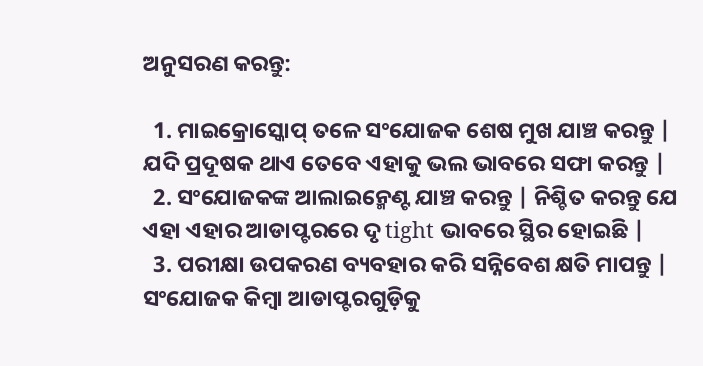ଅନୁସରଣ କରନ୍ତୁ:

  1. ମାଇକ୍ରୋସ୍କୋପ୍ ତଳେ ସଂଯୋଜକ ଶେଷ ମୁଖ ଯାଞ୍ଚ କରନ୍ତୁ | ଯଦି ପ୍ରଦୂଷକ ଥାଏ ତେବେ ଏହାକୁ ଭଲ ଭାବରେ ସଫା କରନ୍ତୁ |
  2. ସଂଯୋଜକଙ୍କ ଆଲାଇନ୍ମେଣ୍ଟ ଯାଞ୍ଚ କରନ୍ତୁ | ନିଶ୍ଚିତ କରନ୍ତୁ ଯେ ଏହା ଏହାର ଆଡାପ୍ଟରରେ ଦୃ tight ଭାବରେ ସ୍ଥିର ହୋଇଛି |
  3. ପରୀକ୍ଷା ଉପକରଣ ବ୍ୟବହାର କରି ସନ୍ନିବେଶ କ୍ଷତି ମାପନ୍ତୁ | ସଂଯୋଜକ କିମ୍ବା ଆଡାପ୍ଟରଗୁଡ଼ିକୁ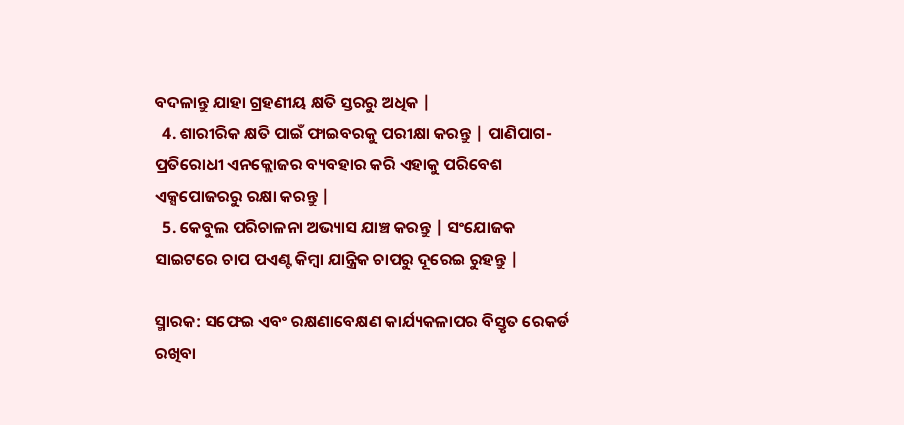ବଦଳାନ୍ତୁ ଯାହା ଗ୍ରହଣୀୟ କ୍ଷତି ସ୍ତରରୁ ଅଧିକ |
  4. ଶାରୀରିକ କ୍ଷତି ପାଇଁ ଫାଇବରକୁ ପରୀକ୍ଷା କରନ୍ତୁ | ପାଣିପାଗ-ପ୍ରତିରୋଧୀ ଏନକ୍ଲୋଜର ବ୍ୟବହାର କରି ଏହାକୁ ପରିବେଶ ଏକ୍ସପୋଜରରୁ ରକ୍ଷା କରନ୍ତୁ |
  5. କେବୁଲ ପରିଚାଳନା ଅଭ୍ୟାସ ଯାଞ୍ଚ କରନ୍ତୁ | ସଂଯୋଜକ ସାଇଟରେ ଚାପ ପଏଣ୍ଟ କିମ୍ବା ଯାନ୍ତ୍ରିକ ଚାପରୁ ଦୂରେଇ ରୁହନ୍ତୁ |

ସ୍ମାରକ: ସଫେଇ ଏବଂ ରକ୍ଷଣାବେକ୍ଷଣ କାର୍ଯ୍ୟକଳାପର ବିସ୍ତୃତ ରେକର୍ଡ ରଖିବା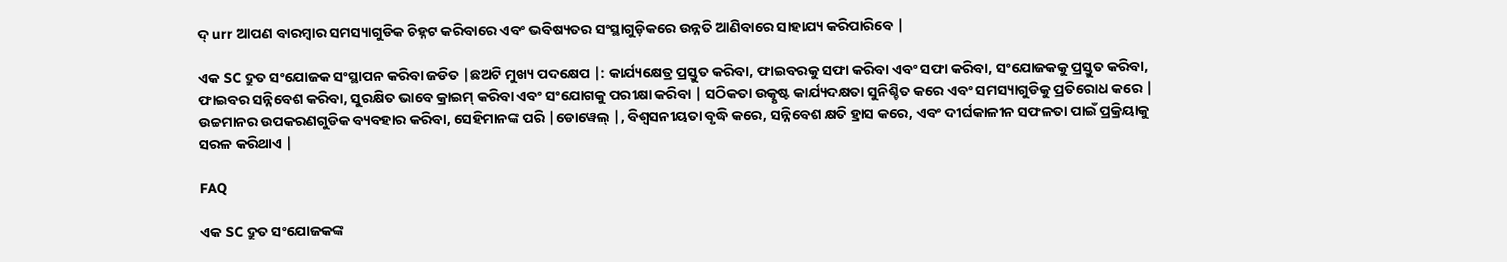ଦ୍ urr ଆପଣ ବାରମ୍ବାର ସମସ୍ୟାଗୁଡିକ ଚିହ୍ନଟ କରିବାରେ ଏବଂ ଭବିଷ୍ୟତର ସଂସ୍ଥାଗୁଡ଼ିକରେ ଉନ୍ନତି ଆଣିବାରେ ସାହାଯ୍ୟ କରିପାରିବେ |

ଏକ SC ଦ୍ରୁତ ସଂଯୋଜକ ସଂସ୍ଥାପନ କରିବା ଜଡିତ |ଛଅଟି ମୁଖ୍ୟ ପଦକ୍ଷେପ |: କାର୍ଯ୍ୟକ୍ଷେତ୍ର ପ୍ରସ୍ତୁତ କରିବା, ଫାଇବରକୁ ସଫା କରିବା ଏବଂ ସଫା କରିବା, ସଂଯୋଜକକୁ ପ୍ରସ୍ତୁତ କରିବା, ଫାଇବର ସନ୍ନିବେଶ କରିବା, ସୁରକ୍ଷିତ ଭାବେ କ୍ରାଇମ୍ କରିବା ଏବଂ ସଂଯୋଗକୁ ପରୀକ୍ଷା କରିବା | ସଠିକତା ଉତ୍କୃଷ୍ଟ କାର୍ଯ୍ୟଦକ୍ଷତା ସୁନିଶ୍ଚିତ କରେ ଏବଂ ସମସ୍ୟାଗୁଡିକୁ ପ୍ରତିରୋଧ କରେ | ଉଚ୍ଚମାନର ଉପକରଣଗୁଡିକ ବ୍ୟବହାର କରିବା, ସେହିମାନଙ୍କ ପରି |ଡୋୱେଲ୍ |, ବିଶ୍ୱସନୀୟତା ବୃଦ୍ଧି କରେ, ସନ୍ନିବେଶ କ୍ଷତି ହ୍ରାସ କରେ, ଏବଂ ଦୀର୍ଘକାଳୀନ ସଫଳତା ପାଇଁ ପ୍ରକ୍ରିୟାକୁ ସରଳ କରିଥାଏ |

FAQ

ଏକ SC ଦ୍ରୁତ ସଂଯୋଜକଙ୍କ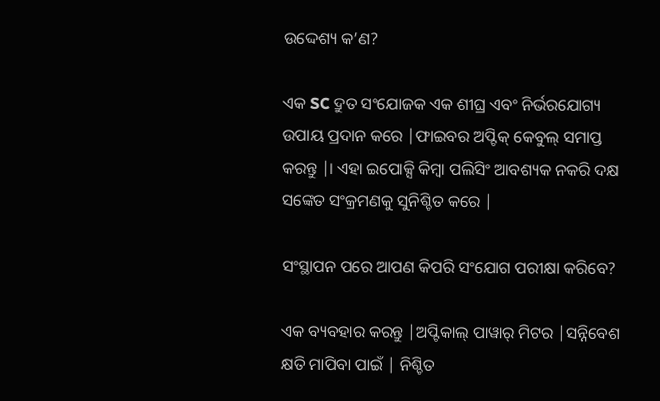ଉଦ୍ଦେଶ୍ୟ କ’ଣ?

ଏକ SC ଦ୍ରୁତ ସଂଯୋଜକ ଏକ ଶୀଘ୍ର ଏବଂ ନିର୍ଭରଯୋଗ୍ୟ ଉପାୟ ପ୍ରଦାନ କରେ |ଫାଇବର ଅପ୍ଟିକ୍ କେବୁଲ୍ ସମାପ୍ତ କରନ୍ତୁ |। ଏହା ଇପୋକ୍ସି କିମ୍ବା ପଲିସିଂ ଆବଶ୍ୟକ ନକରି ଦକ୍ଷ ସଙ୍କେତ ସଂକ୍ରମଣକୁ ସୁନିଶ୍ଚିତ କରେ |

ସଂସ୍ଥାପନ ପରେ ଆପଣ କିପରି ସଂଯୋଗ ପରୀକ୍ଷା କରିବେ?

ଏକ ବ୍ୟବହାର କରନ୍ତୁ |ଅପ୍ଟିକାଲ୍ ପାୱାର୍ ମିଟର |ସନ୍ନିବେଶ କ୍ଷତି ମାପିବା ପାଇଁ | ନିଶ୍ଚିତ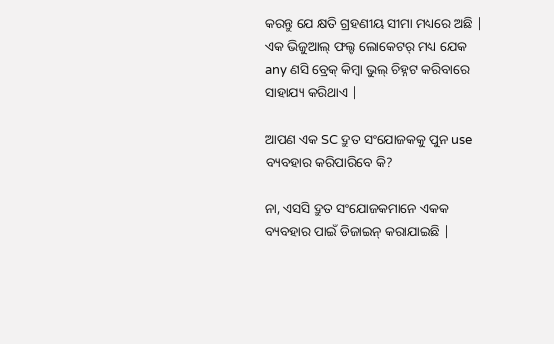କରନ୍ତୁ ଯେ କ୍ଷତି ଗ୍ରହଣୀୟ ସୀମା ମଧ୍ୟରେ ଅଛି | ଏକ ଭିଜୁଆଲ୍ ଫଲ୍ଟ ଲୋକେଟର୍ ମଧ୍ୟ ଯେକ any ଣସି ବ୍ରେକ୍ କିମ୍ବା ଭୁଲ୍ ଚିହ୍ନଟ କରିବାରେ ସାହାଯ୍ୟ କରିଥାଏ |

ଆପଣ ଏକ SC ଦ୍ରୁତ ସଂଯୋଜକକୁ ପୁନ use ବ୍ୟବହାର କରିପାରିବେ କି?

ନା, ଏସସି ଦ୍ରୁତ ସଂଯୋଜକମାନେ ଏକକ ବ୍ୟବହାର ପାଇଁ ଡିଜାଇନ୍ କରାଯାଇଛି |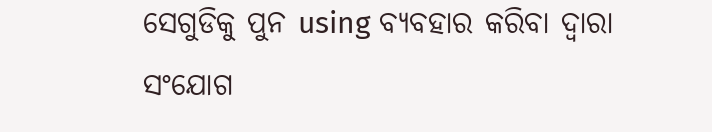ସେଗୁଡିକୁ ପୁନ using ବ୍ୟବହାର କରିବା ଦ୍ୱାରା ସଂଯୋଗ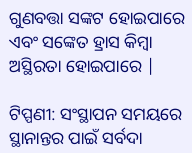ଗୁଣବତ୍ତା ସଙ୍କଟ ହୋଇପାରେ ଏବଂ ସଙ୍କେତ ହ୍ରାସ କିମ୍ବା ଅସ୍ଥିରତା ହୋଇପାରେ |

ଟିପ୍ପଣୀ: ସଂସ୍ଥାପନ ସମୟରେ ସ୍ଥାନାନ୍ତର ପାଇଁ ସର୍ବଦା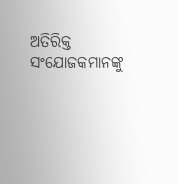ଅତିରିକ୍ତ ସଂଯୋଜକମାନଙ୍କୁ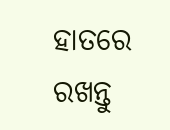ହାତରେ ରଖନ୍ତୁ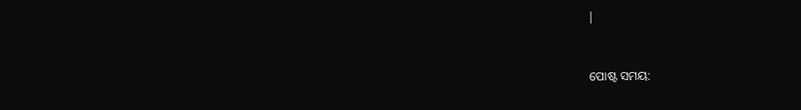|


ପୋଷ୍ଟ ସମୟ: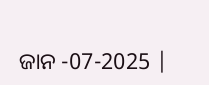ଜାନ -07-2025 |